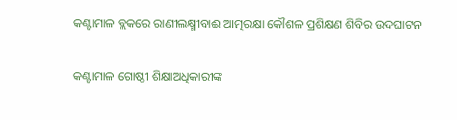କଣ୍ଟାମାଳ ବ୍ଲକରେ ରାଣୀଲକ୍ଷ୍ମୀବାଈ ଆତ୍ମରକ୍ଷା କୌଶଳ ପ୍ରଶିକ୍ଷଣ ଶିବିର ଉଦଘାଟନ

କଣ୍ଟାମାଳ ଗୋଷ୍ଠୀ ଶିକ୍ଷାଅଧିକାରୀଙ୍କ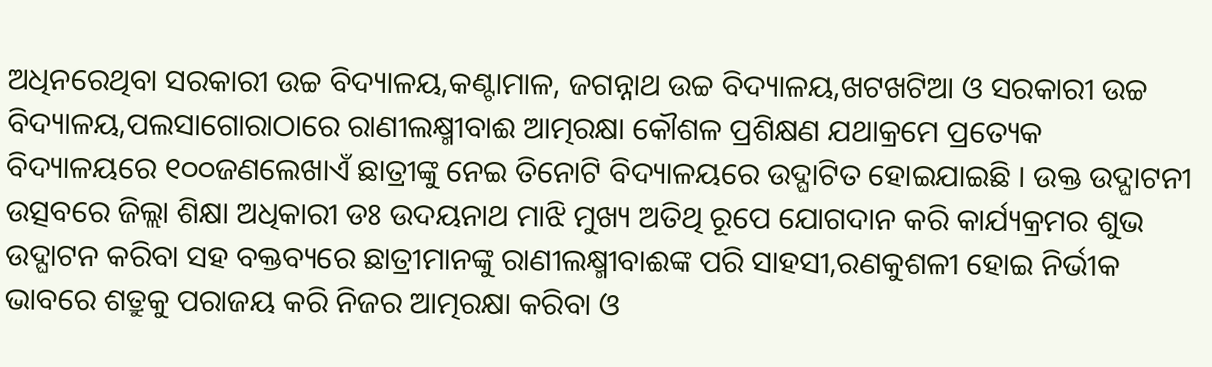ଅଧିନରେଥିବା ସରକାରୀ ଉଚ୍ଚ ବିଦ୍ୟାଳୟ,କଣ୍ଟାମାଳ, ଜଗନ୍ନାଥ ଉଚ୍ଚ ବିଦ୍ୟାଳୟ,ଖଟଖଟିଆ ଓ ସରକାରୀ ଉଚ୍ଚ ବିଦ୍ୟାଳୟ,ପଲସାଗୋରାଠାରେ ରାଣୀଲକ୍ଷ୍ମୀବାଈ ଆତ୍ମରକ୍ଷା କୌଶଳ ପ୍ରଶିକ୍ଷଣ ଯଥାକ୍ରମେ ପ୍ରତ୍ୟେକ ବିଦ୍ୟାଳୟରେ ୧୦୦ଜଣଲେଖାଏଁ ଛାତ୍ରୀଙ୍କୁ ନେଇ ତିନୋଟି ବିଦ୍ୟାଳୟରେ ଉଦ୍ଘାଟିତ ହୋଇଯାଇଛି । ଉକ୍ତ ଉଦ୍ଘାଟନୀ ଉତ୍ସବରେ ଜିଲ୍ଲା ଶିକ୍ଷା ଅଧିକାରୀ ଡଃ ଉଦୟନାଥ ମାଝି ମୁଖ୍ୟ ଅତିଥି ରୂପେ ଯୋଗଦାନ କରି କାର୍ଯ୍ୟକ୍ରମର ଶୁଭ ଉଦ୍ଘାଟନ କରିବା ସହ ବକ୍ତବ୍ୟରେ ଛାତ୍ରୀମାନଙ୍କୁ ରାଣୀଲକ୍ଷ୍ମୀବାଈଙ୍କ ପରି ସାହସୀ,ରଣକୁଶଳୀ ହୋଇ ନିର୍ଭୀକ ଭାବରେ ଶତ୍ରୁକୁ ପରାଜୟ କରି ନିଜର ଆତ୍ମରକ୍ଷା କରିବା ଓ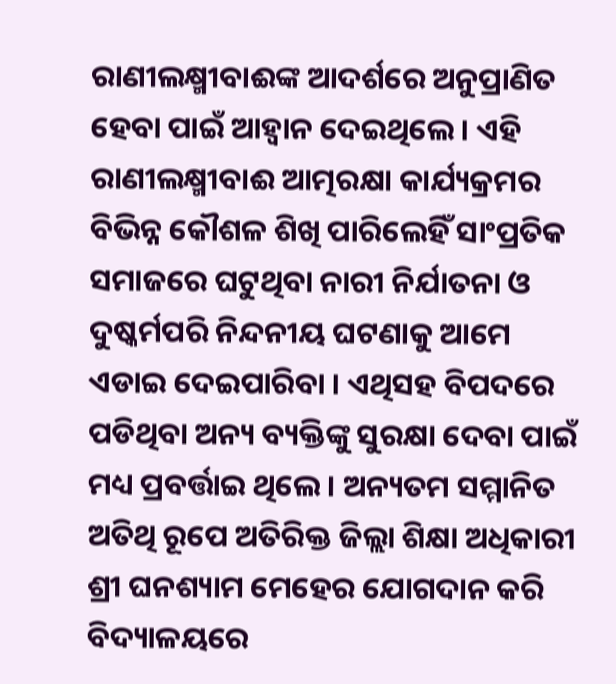ରାଣୀଲକ୍ଷ୍ମୀବାଈଙ୍କ ଆଦର୍ଶରେ ଅନୁପ୍ରାଣିତ ହେବା ପାଇଁ ଆହ୍ଵାନ ଦେଇଥିଲେ । ଏହି ରାଣୀଲକ୍ଷ୍ମୀବାଈ ଆତ୍ମରକ୍ଷା କାର୍ଯ୍ୟକ୍ରମର ବିଭିନ୍ନ କୌଶଳ ଶିଖି ପାରିଲେହିଁ ସାଂପ୍ରତିକ ସମାଜରେ ଘଟୁଥିବା ନାରୀ ନିର୍ଯାତନା ଓ ଦୁଷ୍କର୍ମପରି ନିନ୍ଦନୀୟ ଘଟଣାକୁ ଆମେ ଏଡାଇ ଦେଇପାରିବା । ଏଥିସହ ବିପଦରେ ପଡିଥିବା ଅନ୍ୟ ବ୍ୟକ୍ତିଙ୍କୁ ସୁରକ୍ଷା ଦେବା ପାଇଁ ମଧ୍ୟ ପ୍ରବର୍ତ୍ତାଇ ଥିଲେ । ଅନ୍ୟତମ ସମ୍ମାନିତ ଅତିଥି ରୂପେ ଅତିରିକ୍ତ ଜିଲ୍ଲା ଶିକ୍ଷା ଅଧିକାରୀ ଶ୍ରୀ ଘନଶ୍ୟାମ ମେହେର ଯୋଗଦାନ କରି ବିଦ୍ୟାଳୟରେ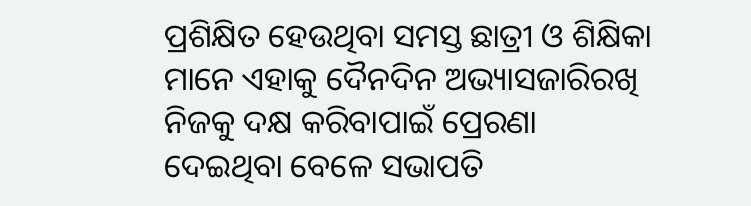ପ୍ରଶିକ୍ଷିତ ହେଉଥିବା ସମସ୍ତ ଛାତ୍ରୀ ଓ ଶିକ୍ଷିକା ମାନେ ଏହାକୁ ଦୈନଦିନ ଅଭ୍ୟାସଜାରିରଖି ନିଜକୁ ଦକ୍ଷ କରିବାପାଇଁ ପ୍ରେରଣା ଦେଇଥିବା ବେଳେ ସଭାପତି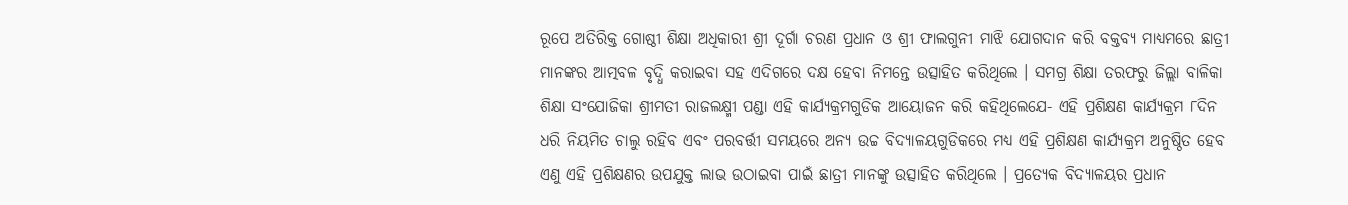ରୂପେ ଅତିରିକ୍ତ ଗୋଷ୍ଠୀ ଶିକ୍ଷା ଅଧିକାରୀ ଶ୍ରୀ ଦୂର୍ଗା ଚରଣ ପ୍ରଧାନ ଓ ଶ୍ରୀ ଫାଲଗୁନୀ ମାଝି ଯୋଗଦାନ କରି ବକ୍ତବ୍ୟ ମାଧ୍ୟମରେ ଛାତ୍ରୀ ମାନଙ୍କର ଆତ୍ମବଳ ବୃଦ୍ଧି କରାଇବା ସହ ଏଦିଗରେ ଦକ୍ଷ ହେବା ନିମନ୍ତେ ଉତ୍ସାହିତ କରିଥିଲେ । ସମଗ୍ର ଶିକ୍ଷା ତରଫରୁ ଜିଲ୍ଲା ବାଳିକା ଶିକ୍ଷା ସଂଯୋଜିକା ଶ୍ରୀମତୀ ରାଜଲକ୍ଷ୍ମୀ ପଣ୍ଡା ଏହି କାର୍ଯ୍ୟକ୍ରମଗୁଡିକ ଆୟୋଜନ କରି କହିଥିଲେଯେ- ଏହି ପ୍ରଶିକ୍ଷଣ କାର୍ଯ୍ୟକ୍ରମ ୮ଦିନ ଧରି ନିୟମିତ ଚାଲୁ ରହିବ ଏବଂ ପରବର୍ତ୍ତୀ ସମୟରେ ଅନ୍ୟ ଉଚ୍ଚ ବିଦ୍ୟାଳୟଗୁଡିକରେ ମଧ୍ୟ ଏହି ପ୍ରଶିକ୍ଷଣ କାର୍ଯ୍ୟକ୍ରମ ଅନୁଷ୍ଠିତ ହେବ ଏଣୁ ଏହି ପ୍ରଶିକ୍ଷଣର ଉପଯୁକ୍ତ ଲାଭ ଉଠାଇବା ପାଇଁ ଛାତ୍ରୀ ମାନଙ୍କୁ ଉତ୍ସାହିତ କରିଥିଲେ । ପ୍ରତ୍ୟେକ ବିଦ୍ୟାଳୟର ପ୍ରଧାନ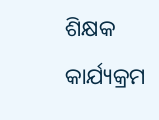ଶିକ୍ଷକ କାର୍ଯ୍ୟକ୍ରମ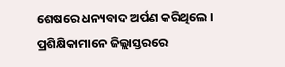ଶେଷରେ ଧନ୍ୟବାଦ ଅର୍ପଣ କରିଥିଲେ । ପ୍ରଶିକ୍ଷିକାମାନେ ଜିଲ୍ଲାସ୍ତରରେ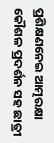ପ୍ରଶିକ୍ଷଣନେଇ ଆତ୍ମରକ୍ଷା କୌଶଳ ପ୍ରଦର୍ଶନ ସହ ଛାତ୍ରୀ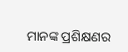ମାନଙ୍କ ପ୍ରଶିକ୍ଷଣର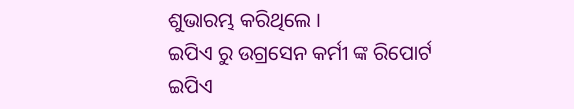ଶୁଭାରମ୍ଭ କରିଥିଲେ ।
ଇପିଏ ରୁ ଉଗ୍ରସେନ କର୍ମୀ ଙ୍କ ରିପୋର୍ଟ
ଇପିଏ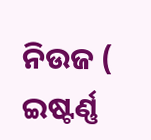ନିଉଜ ( ଇଷ୍ଟର୍ଣ୍ଣ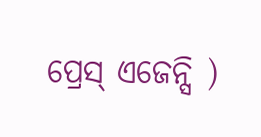ପ୍ରେସ୍ ଏଜେନ୍ସି )